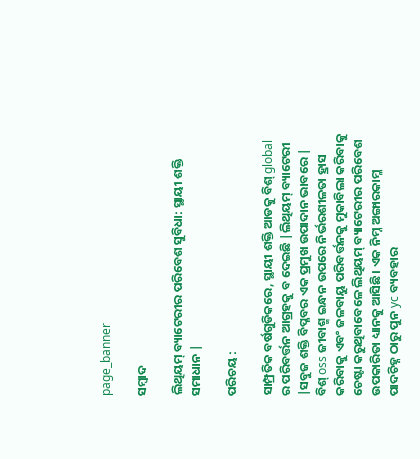page_banner

ସମ୍ବାଦ

ଲିଥିୟମ୍ ବ୍ୟାଟେରୀର ପରିବେଶ ସୁବିଧା: ସ୍ଥାୟୀ ଶକ୍ତି ସମାଧାନ |

ପରିଚୟ :

ସାମ୍ପ୍ରତିକ ବର୍ଷଗୁଡିକରେ, ସ୍ଥାୟୀ ଶକ୍ତି ଆଡକୁ ବିଶ୍ global ର ପରିବର୍ତ୍ତନ ଆଗ୍ରହକୁ ବ ଦେଇଛି |ଲିଥିୟମ୍ ବ୍ୟାଟେରୀ |ସବୁଜ ଶକ୍ତି ବିପ୍ଳବର ଏକ ପ୍ରମୁଖ ଉପାଦାନ ଭାବରେ | ବିଶ୍ oss ଜୀବାଶ୍ମ ଇନ୍ଧନ ଉପରେ ନିର୍ଭରଶୀଳତା ହ୍ରାସ କରିବାକୁ ଏବଂ ଜଳବାୟୁ ପରିବର୍ତ୍ତନକୁ ମୁକାବିଲା କରିବାକୁ ଚେଷ୍ଟା କରୁଥିବାବେଳେ ଲିଥିୟମ୍ ବ୍ୟାଟେରୀର ପରିବେଶ ଉପକାରିତା ଧ୍ୟାନକୁ ଆସିଛି। ଏକ ନିମ୍ନ ଅଙ୍ଗାରକାମ୍ଳ ପାଦଚିହ୍ନ ଠାରୁ ପୁନ yc ବ୍ୟବହାର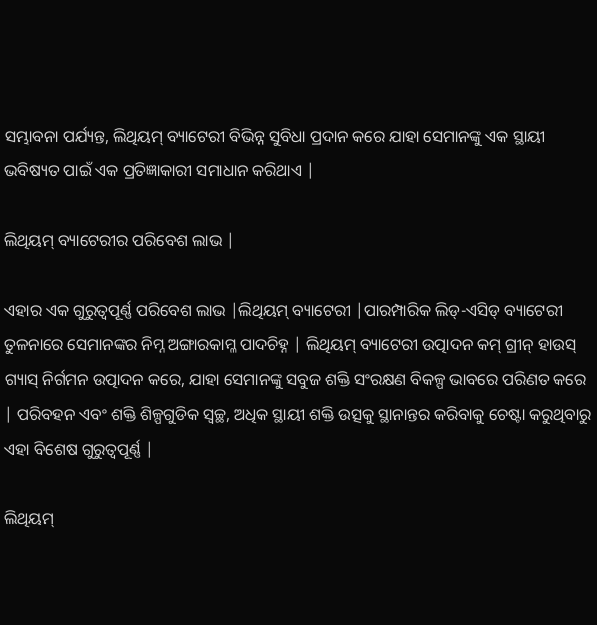ସମ୍ଭାବନା ପର୍ଯ୍ୟନ୍ତ, ଲିଥିୟମ୍ ବ୍ୟାଟେରୀ ବିଭିନ୍ନ ସୁବିଧା ପ୍ରଦାନ କରେ ଯାହା ସେମାନଙ୍କୁ ଏକ ସ୍ଥାୟୀ ଭବିଷ୍ୟତ ପାଇଁ ଏକ ପ୍ରତିଜ୍ଞାକାରୀ ସମାଧାନ କରିଥାଏ |

ଲିଥିୟମ୍ ବ୍ୟାଟେରୀର ପରିବେଶ ଲାଭ |

ଏହାର ଏକ ଗୁରୁତ୍ୱପୂର୍ଣ୍ଣ ପରିବେଶ ଲାଭ |ଲିଥିୟମ୍ ବ୍ୟାଟେରୀ |ପାରମ୍ପାରିକ ଲିଡ୍-ଏସିଡ୍ ବ୍ୟାଟେରୀ ତୁଳନାରେ ସେମାନଙ୍କର ନିମ୍ନ ଅଙ୍ଗାରକାମ୍ଳ ପାଦଚିହ୍ନ | ଲିଥିୟମ୍ ବ୍ୟାଟେରୀ ଉତ୍ପାଦନ କମ୍ ଗ୍ରୀନ୍ ହାଉସ୍ ଗ୍ୟାସ୍ ନିର୍ଗମନ ଉତ୍ପାଦନ କରେ, ଯାହା ସେମାନଙ୍କୁ ସବୁଜ ଶକ୍ତି ସଂରକ୍ଷଣ ବିକଳ୍ପ ଭାବରେ ପରିଣତ କରେ | ପରିବହନ ଏବଂ ଶକ୍ତି ଶିଳ୍ପଗୁଡିକ ସ୍ୱଚ୍ଛ, ଅଧିକ ସ୍ଥାୟୀ ଶକ୍ତି ଉତ୍ସକୁ ସ୍ଥାନାନ୍ତର କରିବାକୁ ଚେଷ୍ଟା କରୁଥିବାରୁ ଏହା ବିଶେଷ ଗୁରୁତ୍ୱପୂର୍ଣ୍ଣ |

ଲିଥିୟମ୍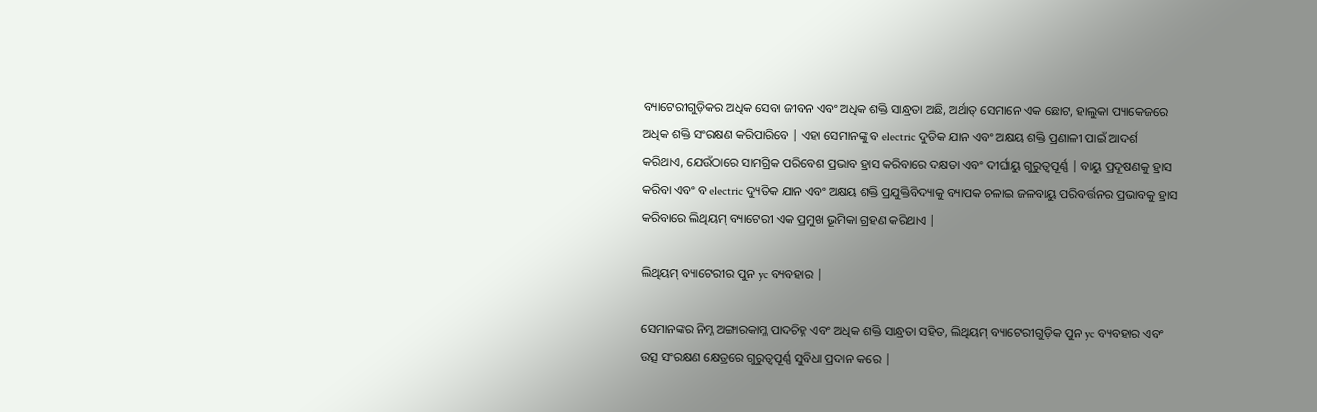ବ୍ୟାଟେରୀଗୁଡ଼ିକର ଅଧିକ ସେବା ଜୀବନ ଏବଂ ଅଧିକ ଶକ୍ତି ସାନ୍ଧ୍ରତା ଅଛି, ଅର୍ଥାତ୍ ସେମାନେ ଏକ ଛୋଟ, ହାଲୁକା ପ୍ୟାକେଜରେ ଅଧିକ ଶକ୍ତି ସଂରକ୍ଷଣ କରିପାରିବେ | ଏହା ସେମାନଙ୍କୁ ବ electric ଦୁତିକ ଯାନ ଏବଂ ଅକ୍ଷୟ ଶକ୍ତି ପ୍ରଣାଳୀ ପାଇଁ ଆଦର୍ଶ କରିଥାଏ, ଯେଉଁଠାରେ ସାମଗ୍ରିକ ପରିବେଶ ପ୍ରଭାବ ହ୍ରାସ କରିବାରେ ଦକ୍ଷତା ଏବଂ ଦୀର୍ଘାୟୁ ଗୁରୁତ୍ୱପୂର୍ଣ୍ଣ | ବାୟୁ ପ୍ରଦୂଷଣକୁ ହ୍ରାସ କରିବା ଏବଂ ବ electric ଦ୍ୟୁତିକ ଯାନ ଏବଂ ଅକ୍ଷୟ ଶକ୍ତି ପ୍ରଯୁକ୍ତିବିଦ୍ୟାକୁ ବ୍ୟାପକ ଚଳାଇ ଜଳବାୟୁ ପରିବର୍ତ୍ତନର ପ୍ରଭାବକୁ ହ୍ରାସ କରିବାରେ ଲିଥିୟମ୍ ବ୍ୟାଟେରୀ ଏକ ପ୍ରମୁଖ ଭୂମିକା ଗ୍ରହଣ କରିଥାଏ |

ଲିଥିୟମ୍ ବ୍ୟାଟେରୀର ପୁନ yc ବ୍ୟବହାର |

ସେମାନଙ୍କର ନିମ୍ନ ଅଙ୍ଗାରକାମ୍ଳ ପାଦଚିହ୍ନ ଏବଂ ଅଧିକ ଶକ୍ତି ସାନ୍ଧ୍ରତା ସହିତ, ଲିଥିୟମ୍ ବ୍ୟାଟେରୀଗୁଡ଼ିକ ପୁନ yc ବ୍ୟବହାର ଏବଂ ଉତ୍ସ ସଂରକ୍ଷଣ କ୍ଷେତ୍ରରେ ଗୁରୁତ୍ୱପୂର୍ଣ୍ଣ ସୁବିଧା ପ୍ରଦାନ କରେ |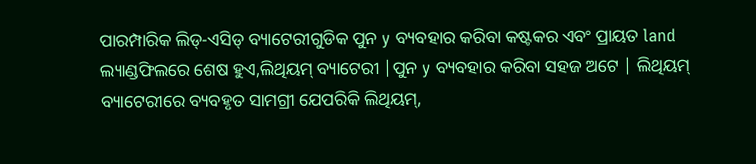ପାରମ୍ପାରିକ ଲିଡ୍-ଏସିଡ୍ ବ୍ୟାଟେରୀଗୁଡିକ ପୁନ y ବ୍ୟବହାର କରିବା କଷ୍ଟକର ଏବଂ ପ୍ରାୟତ land ଲ୍ୟାଣ୍ଡଫିଲରେ ଶେଷ ହୁଏ,ଲିଥିୟମ୍ ବ୍ୟାଟେରୀ |ପୁନ y ବ୍ୟବହାର କରିବା ସହଜ ଅଟେ | ଲିଥିୟମ୍ ବ୍ୟାଟେରୀରେ ବ୍ୟବହୃତ ସାମଗ୍ରୀ ଯେପରିକି ଲିଥିୟମ୍,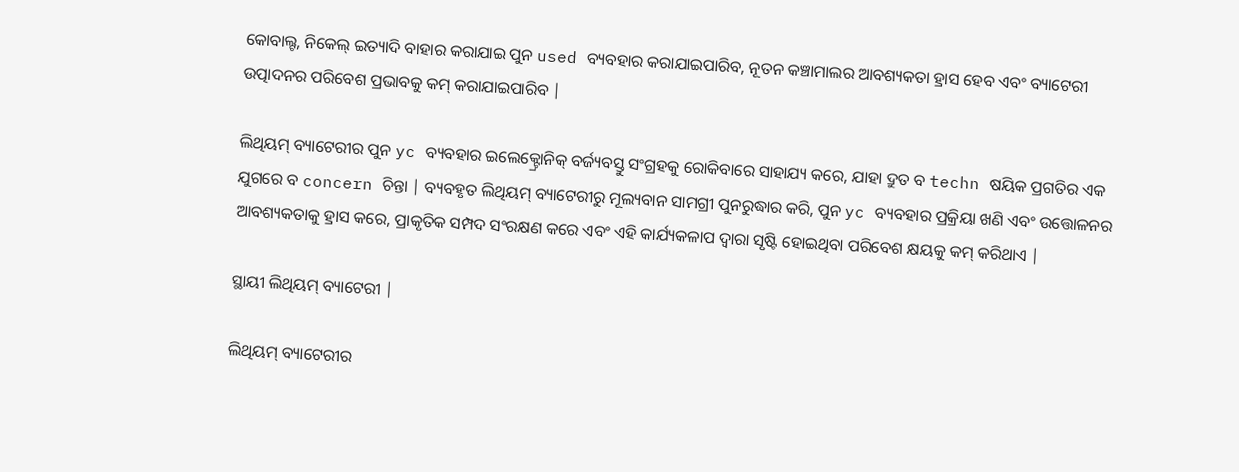କୋବାଲ୍ଟ, ନିକେଲ୍ ଇତ୍ୟାଦି ବାହାର କରାଯାଇ ପୁନ used ବ୍ୟବହାର କରାଯାଇପାରିବ, ନୂତନ କଞ୍ଚାମାଲର ଆବଶ୍ୟକତା ହ୍ରାସ ହେବ ଏବଂ ବ୍ୟାଟେରୀ ଉତ୍ପାଦନର ପରିବେଶ ପ୍ରଭାବକୁ କମ୍ କରାଯାଇପାରିବ |

ଲିଥିୟମ୍ ବ୍ୟାଟେରୀର ପୁନ yc ବ୍ୟବହାର ଇଲେକ୍ଟ୍ରୋନିକ୍ ବର୍ଜ୍ୟବସ୍ତୁ ସଂଗ୍ରହକୁ ରୋକିବାରେ ସାହାଯ୍ୟ କରେ, ଯାହା ଦ୍ରୁତ ବ techn ଷୟିକ ପ୍ରଗତିର ଏକ ଯୁଗରେ ବ concern ଚିନ୍ତା | ବ୍ୟବହୃତ ଲିଥିୟମ୍ ବ୍ୟାଟେରୀରୁ ମୂଲ୍ୟବାନ ସାମଗ୍ରୀ ପୁନରୁଦ୍ଧାର କରି, ପୁନ yc ବ୍ୟବହାର ପ୍ରକ୍ରିୟା ଖଣି ଏବଂ ଉତ୍ତୋଳନର ଆବଶ୍ୟକତାକୁ ହ୍ରାସ କରେ, ପ୍ରାକୃତିକ ସମ୍ପଦ ସଂରକ୍ଷଣ କରେ ଏବଂ ଏହି କାର୍ଯ୍ୟକଳାପ ଦ୍ୱାରା ସୃଷ୍ଟି ହୋଇଥିବା ପରିବେଶ କ୍ଷୟକୁ କମ୍ କରିଥାଏ |

ସ୍ଥାୟୀ ଲିଥିୟମ୍ ବ୍ୟାଟେରୀ |

ଲିଥିୟମ୍ ବ୍ୟାଟେରୀର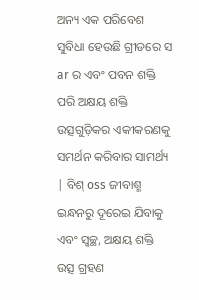ଅନ୍ୟ ଏକ ପରିବେଶ ସୁବିଧା ହେଉଛି ଗ୍ରୀଡରେ ସ ar ର ଏବଂ ପବନ ଶକ୍ତି ପରି ଅକ୍ଷୟ ଶକ୍ତି ଉତ୍ସଗୁଡ଼ିକର ଏକୀକରଣକୁ ସମର୍ଥନ କରିବାର ସାମର୍ଥ୍ୟ | ବିଶ୍ oss ଜୀବାଶ୍ମ ଇନ୍ଧନରୁ ଦୂରେଇ ଯିବାକୁ ଏବଂ ସ୍ୱଚ୍ଛ, ଅକ୍ଷୟ ଶକ୍ତି ଉତ୍ସ ଗ୍ରହଣ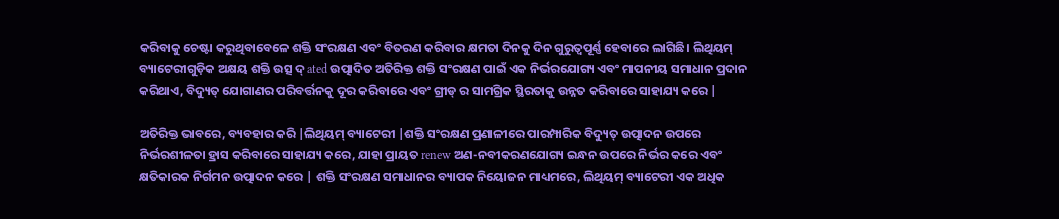କରିବାକୁ ଚେଷ୍ଟା କରୁଥିବାବେଳେ ଶକ୍ତି ସଂରକ୍ଷଣ ଏବଂ ବିତରଣ କରିବାର କ୍ଷମତା ଦିନକୁ ଦିନ ଗୁରୁତ୍ୱପୂର୍ଣ୍ଣ ହେବାରେ ଲାଗିଛି। ଲିଥିୟମ୍ ବ୍ୟାଟେରୀଗୁଡ଼ିକ ଅକ୍ଷୟ ଶକ୍ତି ଉତ୍ସ ଦ୍ ated ଉତ୍ପାଦିତ ଅତିରିକ୍ତ ଶକ୍ତି ସଂରକ୍ଷଣ ପାଇଁ ଏକ ନିର୍ଭରଯୋଗ୍ୟ ଏବଂ ମାପନୀୟ ସମାଧାନ ପ୍ରଦାନ କରିଥାଏ, ବିଦ୍ୟୁତ୍ ଯୋଗାଣର ପରିବର୍ତ୍ତନକୁ ଦୂର କରିବାରେ ଏବଂ ଗ୍ରୀଡ୍ ର ସାମଗ୍ରିକ ସ୍ଥିରତାକୁ ଉନ୍ନତ କରିବାରେ ସାହାଯ୍ୟ କରେ |

ଅତିରିକ୍ତ ଭାବରେ, ବ୍ୟବହାର କରି |ଲିଥିୟମ୍ ବ୍ୟାଟେରୀ |ଶକ୍ତି ସଂରକ୍ଷଣ ପ୍ରଣାଳୀରେ ପାରମ୍ପାରିକ ବିଦ୍ୟୁତ୍ ଉତ୍ପାଦନ ଉପରେ ନିର୍ଭରଶୀଳତା ହ୍ରାସ କରିବାରେ ସାହାଯ୍ୟ କରେ, ଯାହା ପ୍ରାୟତ renew ଅଣ-ନବୀକରଣଯୋଗ୍ୟ ଇନ୍ଧନ ଉପରେ ନିର୍ଭର କରେ ଏବଂ କ୍ଷତିକାରକ ନିର୍ଗମନ ଉତ୍ପାଦନ କରେ | ଶକ୍ତି ସଂରକ୍ଷଣ ସମାଧାନର ବ୍ୟାପକ ନିୟୋଜନ ମାଧ୍ୟମରେ, ଲିଥିୟମ୍ ବ୍ୟାଟେରୀ ଏକ ଅଧିକ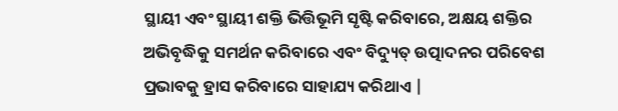ସ୍ଥାୟୀ ଏବଂ ସ୍ଥାୟୀ ଶକ୍ତି ଭିତ୍ତିଭୂମି ସୃଷ୍ଟି କରିବାରେ, ଅକ୍ଷୟ ଶକ୍ତିର ଅଭିବୃଦ୍ଧିକୁ ସମର୍ଥନ କରିବାରେ ଏବଂ ବିଦ୍ୟୁତ୍ ଉତ୍ପାଦନର ପରିବେଶ ପ୍ରଭାବକୁ ହ୍ରାସ କରିବାରେ ସାହାଯ୍ୟ କରିଥାଏ |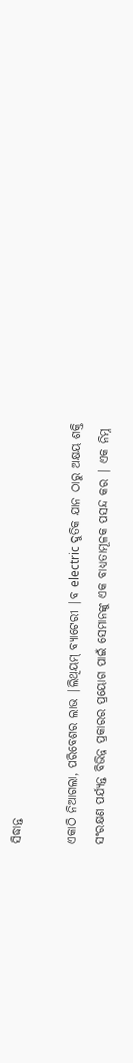ସିଦ୍ଧାନ୍ତ

ଏକାଠି ନିଆଗଲା, ପରିବେଶର ଲାଭ |ଲିଥିୟମ୍ ବ୍ୟାଟେରୀ |ବ electric ଦୁତିକ ଯାନ ଠାରୁ ଅକ୍ଷୟ ଶକ୍ତି ସଂରକ୍ଷଣ ପର୍ଯ୍ୟନ୍ତ ବିଭିନ୍ନ ପ୍ରକାରର ପ୍ରୟୋଗ ପାଇଁ ସେମାନଙ୍କୁ ଏକ ବାଧ୍ୟତାମୂଳକ ପସନ୍ଦ କର | ଏକ ନିମ୍ନ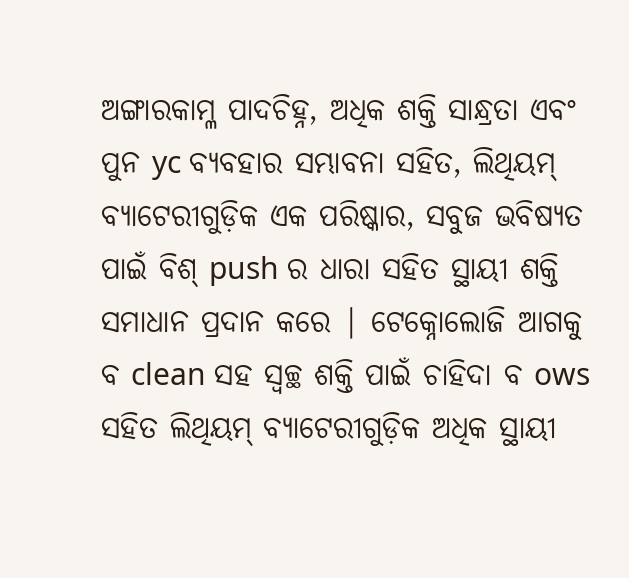ଅଙ୍ଗାରକାମ୍ଳ ପାଦଚିହ୍ନ, ଅଧିକ ଶକ୍ତି ସାନ୍ଧ୍ରତା ଏବଂ ପୁନ yc ବ୍ୟବହାର ସମ୍ଭାବନା ସହିତ, ଲିଥିୟମ୍ ବ୍ୟାଟେରୀଗୁଡ଼ିକ ଏକ ପରିଷ୍କାର, ସବୁଜ ଭବିଷ୍ୟତ ପାଇଁ ବିଶ୍ push ର ଧାରା ସହିତ ସ୍ଥାୟୀ ଶକ୍ତି ସମାଧାନ ପ୍ରଦାନ କରେ | ଟେକ୍ନୋଲୋଜି ଆଗକୁ ବ clean ସହ ସ୍ୱଚ୍ଛ ଶକ୍ତି ପାଇଁ ଚାହିଦା ବ ows ସହିତ ଲିଥିୟମ୍ ବ୍ୟାଟେରୀଗୁଡ଼ିକ ଅଧିକ ସ୍ଥାୟୀ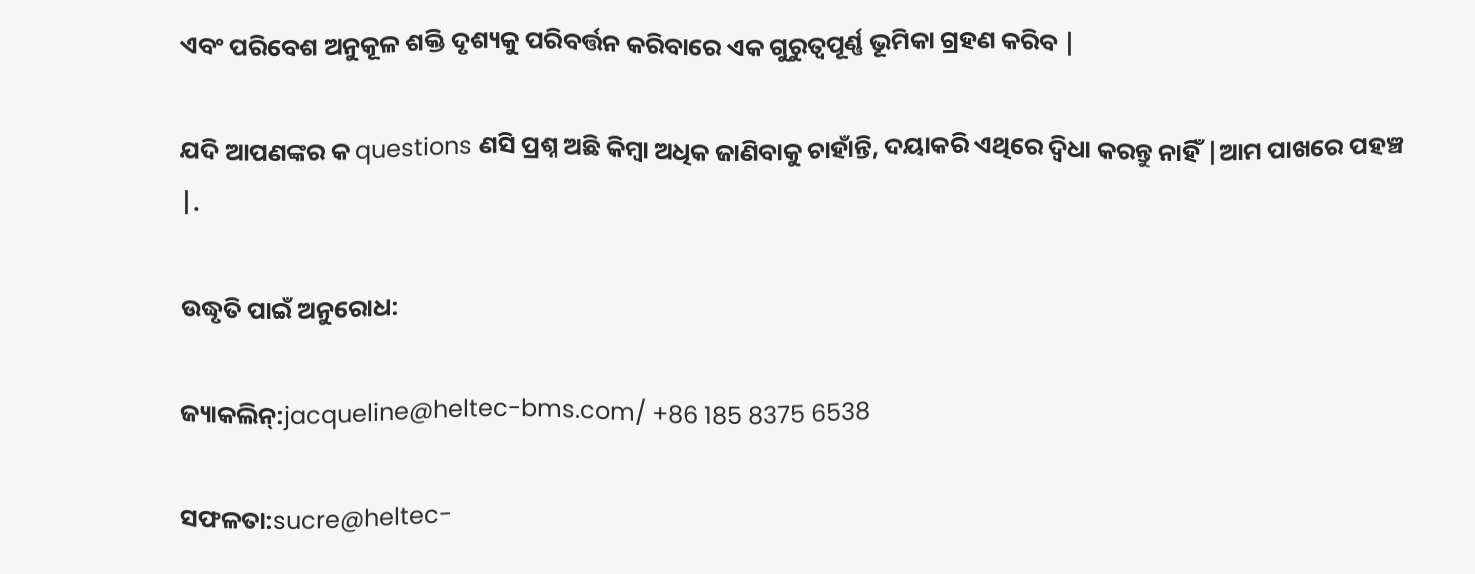ଏବଂ ପରିବେଶ ଅନୁକୂଳ ଶକ୍ତି ଦୃଶ୍ୟକୁ ପରିବର୍ତ୍ତନ କରିବାରେ ଏକ ଗୁରୁତ୍ୱପୂର୍ଣ୍ଣ ଭୂମିକା ଗ୍ରହଣ କରିବ |

ଯଦି ଆପଣଙ୍କର କ questions ଣସି ପ୍ରଶ୍ନ ଅଛି କିମ୍ବା ଅଧିକ ଜାଣିବାକୁ ଚାହାଁନ୍ତି, ଦୟାକରି ଏଥିରେ ଦ୍ୱିଧା କରନ୍ତୁ ନାହିଁ |ଆମ ପାଖରେ ପହଞ୍ଚ |.

ଉଦ୍ଧୃତି ପାଇଁ ଅନୁରୋଧ:

ଜ୍ୟାକଲିନ୍:jacqueline@heltec-bms.com/ +86 185 8375 6538

ସଫଳତା:sucre@heltec-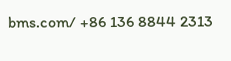bms.com/ +86 136 8844 2313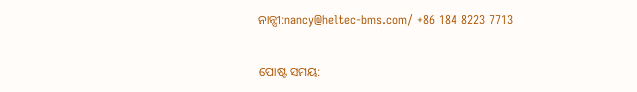ନାନ୍ସୀ:nancy@heltec-bms.com/ +86 184 8223 7713


ପୋଷ୍ଟ ସମୟ: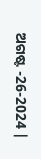ଅଗଷ୍ଟ -26-2024 |